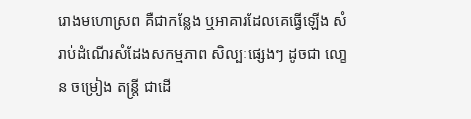រោងមហោស្រព គឺជាកនែ្លង ឬអាគារដែលគេធ្វើឡើង សំរាប់ដំណើរសំដែងសកម្មភាព សិល្បៈផ្សេងៗ ដូចជា លោ្ខន ចម្រៀង តន្រ្តី ជាដើ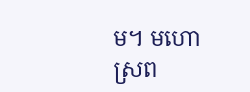ម។ មហោស្រព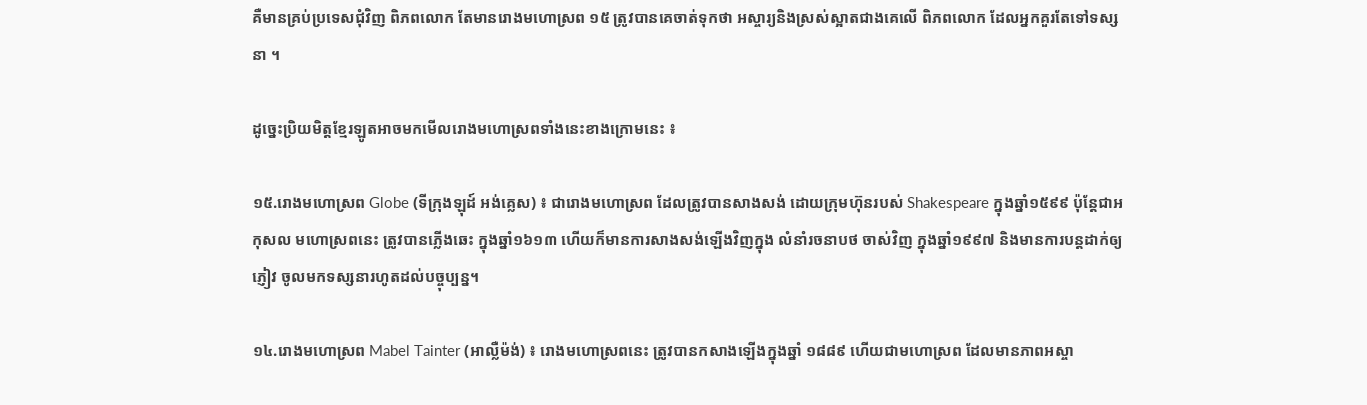គឺមានគ្រប់ប្រទេសជុំវិញ ពិភពលោក តែមានរោងមហោស្រព ១៥ ត្រូវបានគេចាត់ទុកថា អស្ចារ្យនិងស្រស់ស្អាតជាងគេលើ ពិភពលោក ដែលអ្នកគួរតែទៅទស្សនា ។

ដូច្នេះប្រិយមិត្តខែ្មរឡូតអាចមកមើលរោងមហោស្រពទាំងនេះខាងក្រោមនេះ ៖

១៥.រោងមហោស្រព Globe (ទីក្រុងឡុដ៍ អង់គ្លេស) ៖ ជារោងមហោស្រព ដែលត្រូវបានសាងសង់ ដោយក្រុមហ៊ុនរបស់ Shakespeare ក្នុងឆ្នាំ១៥៩៩ ប៉ុនែ្តជាអកុសល មហោស្រពនេះ ត្រូវបានភ្លើងឆេះ ក្នុងឆ្នាំ១៦១៣ ហើយក៏មានការសាងសង់ឡើងវិញក្នុង លំនាំរចនាបថ ចាស់វិញ ក្នុងឆ្នាំ១៩៩៧ និងមានការបន្តដាក់ឲ្យភ្ញៀវ ចូលមកទស្សនារហូតដល់បច្ចុប្បន្ន។

១៤.រោងមហោស្រព Mabel Tainter (អាល្លឺម៉ង់) ៖ រោងមហោស្រពនេះ ត្រូវបានកសាងឡើងក្នុងឆ្នាំ ១៨៨៩ ហើយជាមហោស្រព ដែលមានភាពអស្ចា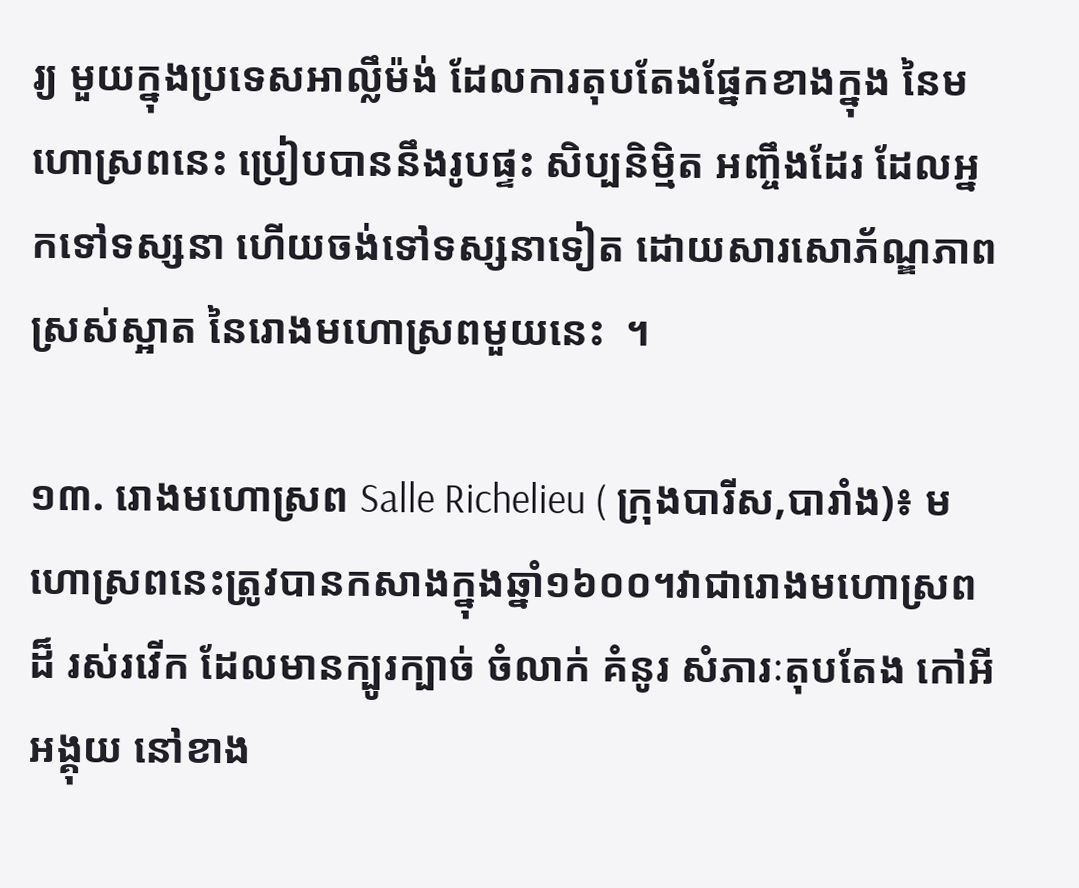រ្យ មួយក្នុងប្រទេសអាល្លឹម៉ង់ ដែលការតុបតែងផ្នែកខាងក្នុង នៃមហោស្រពនេះ ប្រៀបបាននឹងរូបផ្ទះ សិប្បនិម្មិត អញ្ចឹងដែរ ដែលអ្នកទៅទស្សនា ហើយចង់ទៅទស្សនាទៀត ដោយសារសោភ័ណ្ឌភាពស្រស់ស្អាត នៃរោងមហោស្រពមួយនេះ  ។

១៣. រោងមហោស្រព Salle Richelieu ( ក្រុងបារីស,បារាំង)៖ មហោស្រពនេះត្រូវបានកសាងក្នុងឆ្នាំ១៦០០។វាជារោងមហោស្រពដ៏ រស់រវើក ដែលមានក្បូរក្បាច់ ចំលាក់ គំនូរ សំភារៈតុបតែង កៅអីអង្គុយ នៅខាង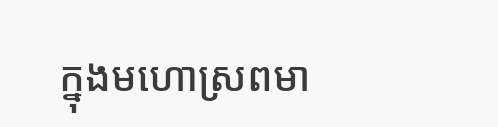ក្នុងមហោស្រពមា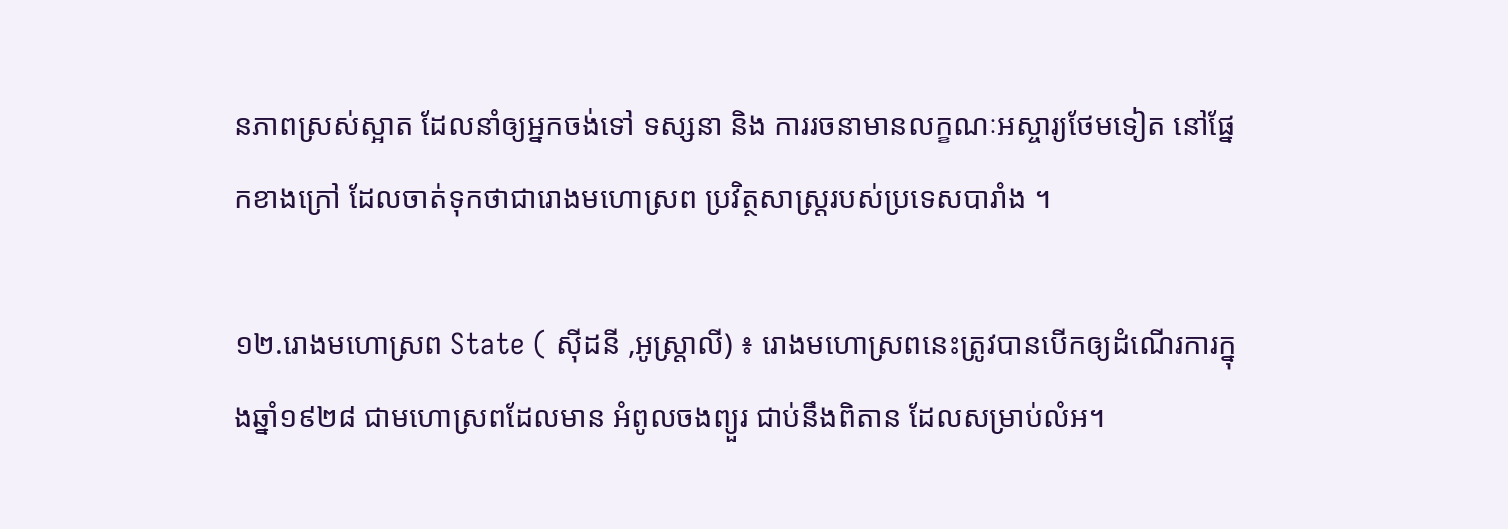នភាពស្រស់ស្អាត ដែលនាំឲ្យអ្នកចង់ទៅ ទស្សនា និង ការរចនាមានលក្ខណៈអស្ចារ្យថែមទៀត នៅផ្នែកខាងក្រៅ ដែលចាត់ទុកថាជារោងមហោស្រព ប្រវិត្ថសាស្រ្តរបស់ប្រទេសបារាំង ។

១២.រោងមហោស្រព State ( ស៊ីដនី ,អូស្រ្តាលី) ៖ រោងមហោស្រពនេះត្រូវបានបើកឲ្យដំណើរការក្នុងឆ្នាំ១៩២៨ ជាមហោស្រពដែលមាន អំពូលចងព្យួរ ជាប់នឹងពិតាន ដែលសម្រាប់លំអ។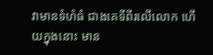វាមានទំហំធំ ជាងគេទីពីរលើលោក ហើយក្នុងនោះ មាន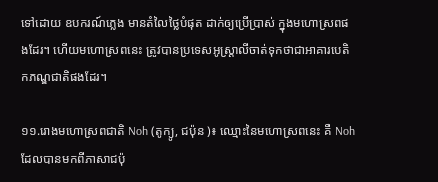ទៅដោយ ឧបករណ៍ភ្លេង មានតំលៃថ្លៃបំផុត ដាក់ឲ្យប្រើប្រាស់ ក្នុងមហោស្រពផងដែរ។ ហើយមហោស្រពនេះ ត្រូវបានប្រទេសអូស្រ្តាលីចាត់ទុកថាជាអាគារបេតិកភណ្ឌជាតិផងដែរ។

១១.រោងមហោស្រពជាតិ Noh (តូក្យូ, ជប៉ុន )៖ ឈ្មោះនៃមហោស្រពនេះ គឺ Noh ដែលបានមកពីភាសាជប៉ុ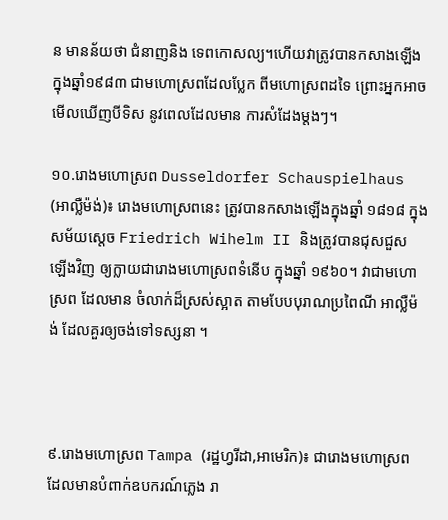ន មានន័យថា ជំនាញនិង ទេពកោសល្យ។ហើយវាត្រូវបានកសាងឡើងក្នុងឆ្នាំ១៩៨៣ ជាមហោស្រពដែលបែ្លក ពីមហោស្រពដទៃ ព្រោះអ្នកអាចមើលឃើញបីទិស នូវពេលដែលមាន ការសំដែងម្តងៗ។

១០.រោងមហោស្រព Dusseldorfer Schauspielhaus (អាល្លឺម៉ង់)៖ រោងមហោស្រពនេះ ត្រូវបានកសាងឡើងក្នុងឆ្នាំ ១៨១៨ ក្នុងសម័យសេ្តច Friedrich Wihelm II និងត្រូវបានជុសជួស ឡើងវិញ ឲ្យក្លាយជារោងមហោស្រពទំនើប ក្នុងឆ្នាំ ១៩៦០។ វាជាមហោស្រព ដែលមាន ចំលាក់ដ៏ស្រស់ស្អាត តាមបែបបុរាណប្រពៃណី អាល្លឺម៉ង់ ដែលគួរឲ្យចង់ទៅទស្សនា ។



៩.រោងមហោស្រព Tampa (រដ្ឋហ្វរីដា,អាមេរិក)៖ ជារោងមហោស្រព ដែលមានបំពាក់ឧបករណ៍ភ្លេង រា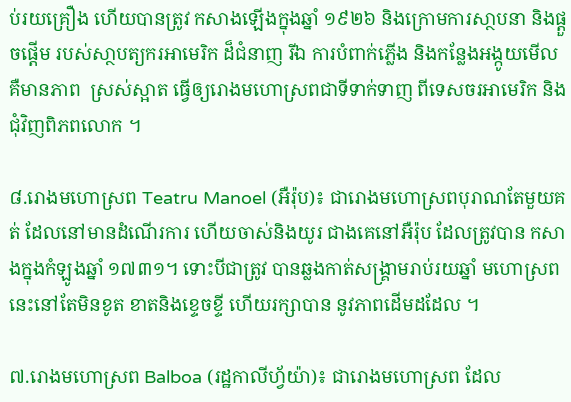ប់រយគ្រឿង ហើយបានត្រូវ កសាងឡើងក្នុងឆ្នាំ ១៩២៦ និងក្រោមការសា្ថបនា និងផ្តួចផ្តើម របស់សា្ថបត្យករអាមេរិក ដ៏ជំនាញ រីឯ ការបំពាក់ភ្លើង និងកនែ្លងអង្កូយមើល គឺមានភាព  ស្រស់ស្អាត ធ្វើឲ្យរោងមហោស្រពជាទីទាក់ទាញ ពីទេសចរអាមេរិក និងជុំវិញពិភពលោក ។

៨.រោងមហោស្រព Teatru Manoel (អឺរ៉ុប)៖ ជារោងមហោស្រពបុរាណតែមួយគត់ ដែលនៅមានដំណើរការ ហើយចាស់និងយូរ ជាងគេនៅអឺរ៉ុប ដែលត្រូវបាន កសាងក្នុងកំឡូងឆ្នាំ ១៧៣១។ ទោះបីជាត្រូវ បានឆ្លងកាត់សង្រ្គាមរាប់រយឆ្នាំ មហោស្រព នេះនៅតែមិនខូត ខាតនិងខ្ទេចខ្ទី ហើយរក្សាបាន នូវភាពដើមដដែល ។

៧.រោងមហោស្រព Balboa (រដ្ឋកាលីហ្វ័យ៉ា)៖ ជារោងមហោស្រព ដែល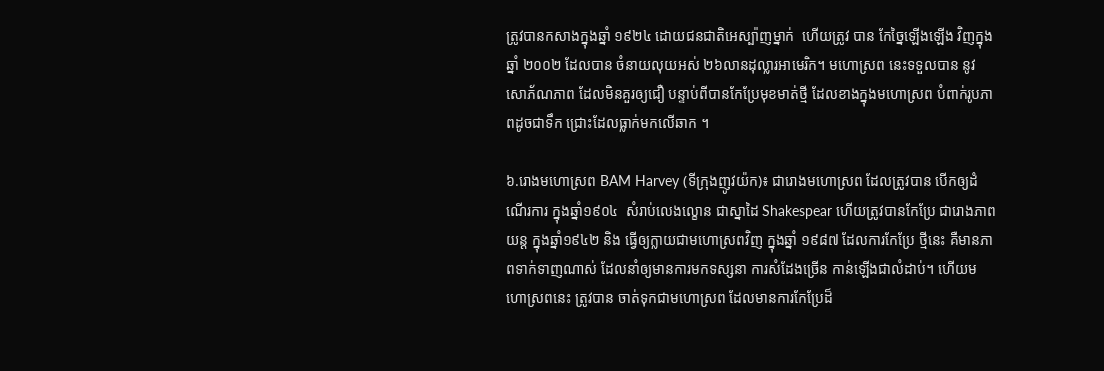ត្រូវបានកសាងក្នុងឆ្នាំ ១៩២៤ ដោយជនជាតិអេស្ប៉ាញម្នាក់  ហើយត្រូវ បាន កែច្នៃឡើងឡើង វិញក្នុងឆ្នាំ ២០០២ ដែលបាន ចំនាយលុយអស់ ២៦លានដុល្លារអាមេរិក។ មហោស្រព នេះទទួលបាន នូវ សោភ័ណភាព ដែលមិនគួរឲ្យជឿ បន្ទាប់ពីបានកែប្រែមុខមាត់ថ្មី ដែលខាងក្នុងមហោស្រព បំពាក់រូបភាពដូចជាទឹក ជ្រោះដែលធ្លាក់មកលើឆាក ។

៦.រោងមហោស្រព BAM Harvey (ទីក្រុងញូវយ៉ក)៖ ជារោងមហោស្រព ដែលត្រូវបាន បើកឲ្យដំណើរការ ក្នុងឆ្នាំ១៩០៤  សំរាប់លេងល្ខោន ជាស្នាដៃ Shakespear ហើយត្រូវបានកែប្រែ ជារោងភាពយន្ត ក្នុងឆ្នាំ១៩៤២ និង ធ្វើឲ្យក្លាយជាមហោស្រពវិញ ក្នុងឆ្នាំ ១៩៨៧ ដែលការកែប្រែ ថ្មីនេះ គឺមានភាពទាក់ទាញណាស់ ដែលនាំឲ្យមានការមកទស្សនា ការសំដែងច្រើន កាន់ឡើងជាលំដាប់។ ហើយមហោស្រពនេះ ត្រូវបាន ចាត់ទុកជាមហោស្រព ដែលមានការកែប្រែដ៏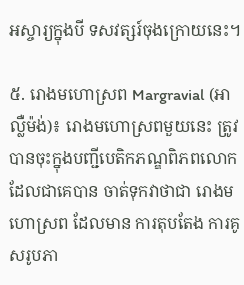អស្ចារ្យក្នុងបី ទសវត្សរ៍ចុងក្រោយនេះ។

៥. រោងមហោស្រព Margravial (អាល្លឺម៉ង់)៖ រោងមហោស្រពមួយនេះ ត្រូវបានចុះក្នុងបញ្ជីបេតិកភណ្ឌពិភពលោកដែលជាគេបាន ចាត់ទុកវាថាជា រោងមហោស្រព ដែលមាន ការតុបតែង ការគូសរូបភា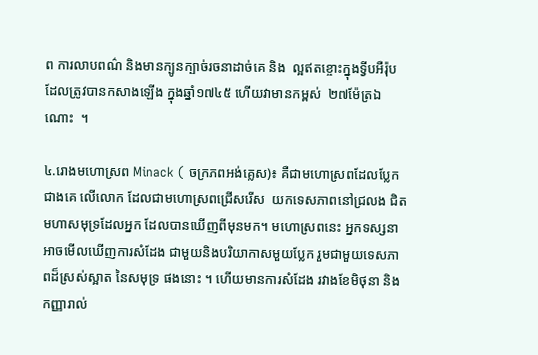ព ការលាបពណ៌ និងមានក្បូនក្បាច់រចនាដាច់គេ និង  ល្អឥតខ្ចោះក្នុងទ្វីបអឺរ៉ុប ដែលត្រូវបានកសាងឡើង ក្នុងឆ្នាំ១៧៤៥ ហើយវាមានកម្ពស់  ២៧ម៉ែត្រឯណោះ  ។

៤.រោងមហោស្រព Minack ( ចក្រភពអង់គ្លេស)៖ គឺជាមហោស្រពដែលប្លែកជាងគេ លើលោក ដែលជាមហោស្រពជ្រើសរើស  យកទេសភាពនៅជ្រលង ជិតមហាសមុទ្រដែលអ្នក ដែលបានឃើញពីមុនមក។ មហោស្រពនេះ អ្នកទស្សនាអាចមើលឃើញការសំដែង ជាមួយនិងបរិយាកាសមួយបែ្លក រួមជាមួយទេសភាពដ៏ស្រស់ស្អាត នៃសមុទ្រ ផងនោះ ។ ហើយមានការសំដែង រវាងខែមិថុនា និង កញ្ញារាល់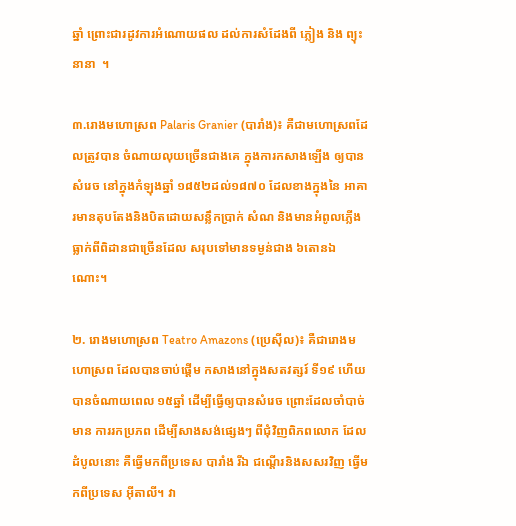ឆ្នាំ ព្រោះជារដូវការអំណោយផល ដល់ការសំដែងពី ភ្លៀង និង ព្យុះ នានា  ។

៣.រោងមហោស្រព Palaris Granier (បារាំង)៖ គឺជាមហោស្រពដែលត្រូវបាន ចំណាយលុយច្រើនជាងគេ ក្នុងការកសាងឡើង ឲ្យបានសំរេច នៅក្នុងកំឡុងឆ្នាំ ១៨៥២ដល់១៨៧០ ដែលខាងក្នុងនៃ អាគារមានតុបតែងនិងបិតដោយសន្លឹកប្រាក់ សំណ និងមានអំពូលភ្លើង ធ្លាក់ពីពិដានជាច្រើនដែល សរុបទៅមានទម្ងន់ជាង ៦តោនឯណោះ។

២. រោងមហោស្រព Teatro Amazons (ប្រេស៊ីល)៖ គឺជារោងមហោស្រព ដែលបានចាប់ផ្តើម កសាងនៅក្នុងសតវត្សរ៍ ទី១៩ ហើយបានចំណាយពេល ១៥ឆ្នាំ ដើម្បីធ្វើឲ្យបានសំរេច ព្រោះដែលចាំបាច់មាន ការរកប្រភព ដើម្បីសាងសង់ផ្សេងៗ ពីជុំវិញពិភពលោក ដែលដំបូលនោះ គឺធ្វើមកពីប្រទេស បារាំង រីឯ ជណ្តើរនិងសសរវិញ ធ្វើមកពីប្រទេស អ៊ីតាលី។ វា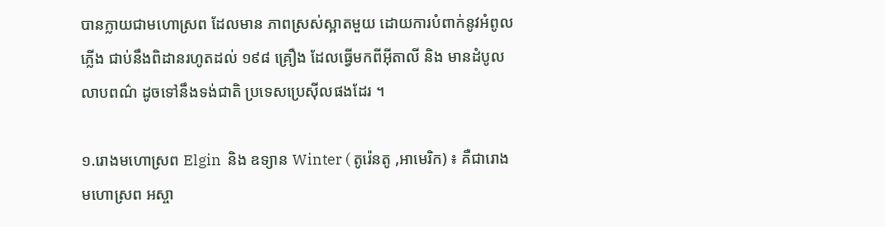បានក្លាយជាមហោស្រព ដែលមាន ភាពស្រស់ស្អាតមួយ ដោយការបំពាក់នូវអំពូលភ្លើង ជាប់នឹងពិដានរហូតដល់ ១៩៨ គ្រឿង ដែលធ្វើមកពីអ៊ីតាលី និង មានដំបូលលាបពណ៌ ដូចទៅនឹងទង់ជាតិ ប្រទេសប្រេស៊ីលផងដែរ ។

១.រោងមហោស្រព Elgin  និង ឧទ្យាន Winter ( តូរ៉េនតូ ,អាមេរិក) ៖ គឺជារោងមហោស្រព អស្ចា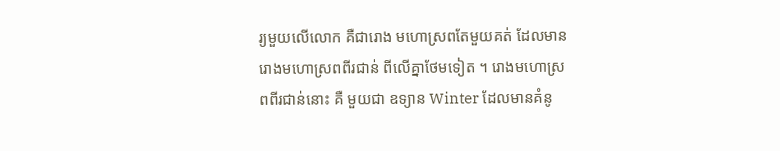រ្យមួយលើលោក គឺជារោង មហោស្រពតែមួយគត់ ដែលមាន រោងមហោស្រពពីរជាន់ ពីលើគ្នាថែមទៀត ។ រោងមហោស្រពពីរជាន់នោះ គឺ មួយជា ឧទ្យាន Winter ដែលមានគំនូ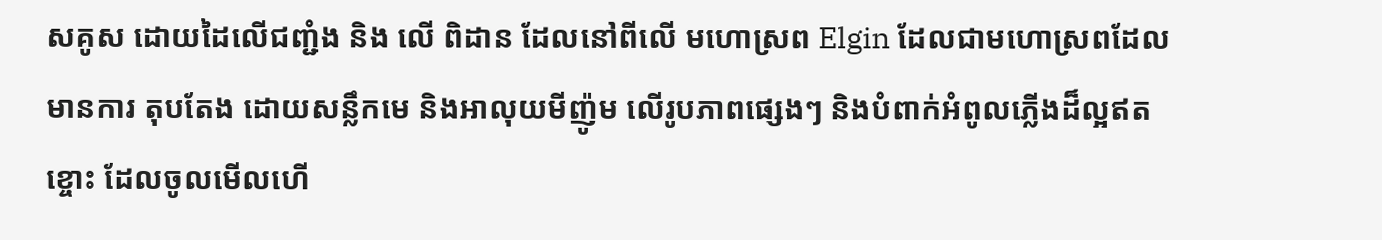សគូស ដោយដៃលើជញ្ជំង និង លើ ពិដាន ដែលនៅពីលើ មហោស្រព Elgin ដែលជាមហោស្រពដែលមានការ តុបតែង ដោយសន្លឹកមេ និងអាលុយមីញ៉ូម លើរូបភាពផ្សេងៗ និងបំពាក់អំពូលភ្លើងដ៏ល្អឥតខ្ចោះ ដែលចូលមើលហើ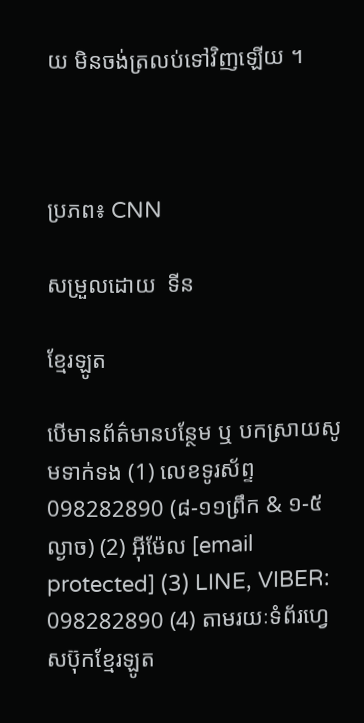យ មិនចង់ត្រលប់ទៅវិញឡើយ ។



ប្រភព៖ CNN

សម្រួលដោយ  ទីន

ខែ្មរឡូត

បើមានព័ត៌មានបន្ថែម ឬ បកស្រាយសូមទាក់ទង (1) លេខទូរស័ព្ទ 098282890 (៨-១១ព្រឹក & ១-៥ល្ងាច) (2) អ៊ីម៉ែល [email protected] (3) LINE, VIBER: 098282890 (4) តាមរយៈទំព័រហ្វេសប៊ុកខ្មែរឡូត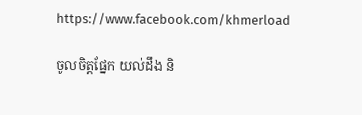https://www.facebook.com/khmerload

ចូលចិត្តផ្នែក យល់ដឹង និ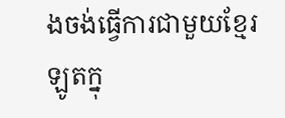ងចង់ធ្វើការជាមួយខ្មែរឡូតក្នុ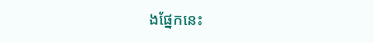ងផ្នែកនេះ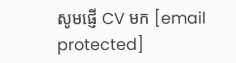សូមផ្ញើ CV មក [email protected]